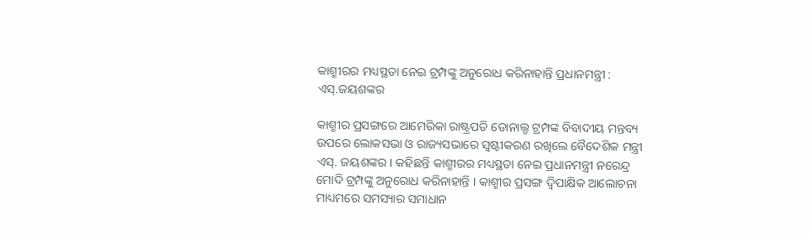କାଶ୍ମୀରର ମଧ୍ୟସ୍ଥତା ନେଇ ଟ୍ରମ୍ପଙ୍କୁ ଅନୁରୋଧ କରିନାହାନ୍ତି ପ୍ରଧାନମନ୍ତ୍ରୀ : ଏସ୍‌.ଜୟଶଙ୍କର

କାଶ୍ମୀର ପ୍ରସଙ୍ଗରେ ଆମେରିକା ରାଷ୍ଟ୍ରପତି ଡୋନାଲ୍ଡ ଟ୍ରମ୍ପଙ୍କ ବିବାଦୀୟ ମନ୍ତବ୍ୟ ଉପରେ ଲୋକସଭା ଓ ରାଜ୍ୟସଭାରେ ସ୍ୱଷ୍ଟୀକରଣ ରଖିଲେ ବୈଦେଶିକ ମନ୍ତ୍ରୀ ଏସ୍‌. ଜୟଶଙ୍କର । କହିଛନ୍ତି କାଶ୍ମୀରର ମଧ୍ୟସ୍ଥତା ନେଇ ପ୍ରଧାନମନ୍ତ୍ରୀ ନରେନ୍ଦ୍ର ମୋଦି ଟ୍ରମ୍ପଙ୍କୁ ଅନୁରୋଧ କରିନାହାନ୍ତି । କାଶ୍ମୀର ପ୍ରସଙ୍ଗ ଦ୍ୱିପାକ୍ଷିକ ଆଲୋଚନା ମାଧ୍ୟମରେ ସମସ୍ୟାର ସମାଧାନ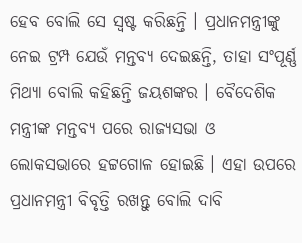ହେବ ବୋଲି ସେ ସ୍ୱଷ୍ଟ କରିଛନ୍ତି । ପ୍ରଧାନମନ୍ତ୍ରୀଙ୍କୁ ନେଇ ଟ୍ରମ୍ପ ଯେଉଁ ମନ୍ତବ୍ୟ ଦେଇଛନ୍ତି, ତାହା ସଂପୂର୍ଣ୍ଣ ମିଥ୍ୟା ବୋଲି କହିଛନ୍ତି ଜୟଶଙ୍କର । ବୈଦେଶିକ ମନ୍ତ୍ରୀଙ୍କ ମନ୍ତବ୍ୟ ପରେ ରାଜ୍ୟସଭା ଓ ଲୋକସଭାରେ ହଟ୍ଟଗୋଳ ହୋଇଛି । ଏହା ଉପରେ ପ୍ରଧାନମନ୍ତ୍ରୀ ବିବୃତ୍ତି ରଖନ୍ତୁ ବୋଲି ଦାବି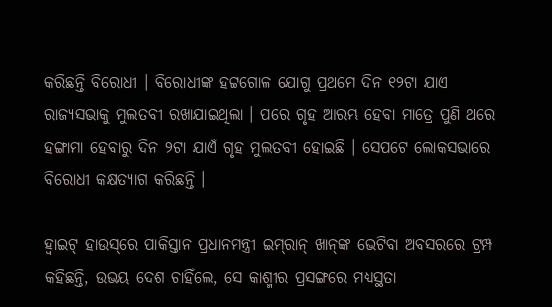କରିଛନ୍ତି ବିରୋଧୀ । ବିରୋଧୀଙ୍କ ହଟ୍ଟଗୋଳ ଯୋଗୁ ପ୍ରଥମେ ଦିନ ୧୨ଟା ଯାଏ ରାଜ୍ୟସଭାକୁ ମୁଲତବୀ ରଖାଯାଇଥିଲା । ପରେ ଗୃହ ଆରମ୍ଭ ହେବା ମାତ୍ରେ ପୁଣି ଥରେ ହଙ୍ଗାମା ହେବାରୁ ଦିନ ୨ଟା ଯାଏଁ ଗୃହ ମୁଲତବୀ ହୋଇଛି । ସେପଟେ ଲୋକସଭାରେ ବିରୋଧୀ କକ୍ଷତ୍ୟାଗ କରିଛନ୍ତି ।

ହ୍ଵାଇଟ୍‌ ହାଉସ୍‌ରେ ପାକିସ୍ତାନ ପ୍ରଧାନମନ୍ତ୍ରୀ ଇମ୍‌ରାନ୍‌ ଖାନ୍‌ଙ୍କ ଭେଟିବା ଅବସରରେ ଟ୍ରମ୍ପ କହିଛନ୍ତି, ଉଭୟ ଦେଶ ଚାହିଁଲେ, ସେ କାଶ୍ମୀର ପ୍ରସଙ୍ଗରେ ମଧ୍ୟସ୍ଥତା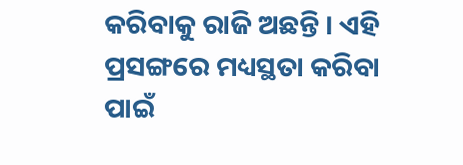କରିବାକୁ ରାଜି ଅଛନ୍ତି । ଏହି ପ୍ରସଙ୍ଗରେ ମଧ୍ୟସ୍ଥତା କରିବା ପାଇଁ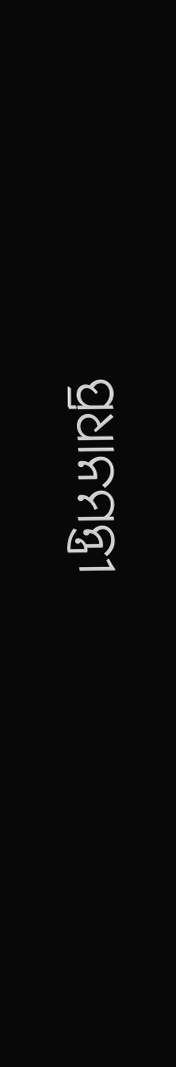ପ୍ରଧାନମନ୍ତ୍ରୀ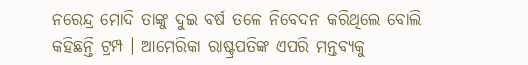ନରେନ୍ଦ୍ର ମୋଦି ତାଙ୍କୁ ଦୁଇ ବର୍ଷ ତଳେ ନିବେଦନ କରିଥିଲେ ବୋଲି କହିଛନ୍ତି ଟ୍ରମ୍ପ । ଆମେରିକା ରାଷ୍ଟ୍ରପତିଙ୍କ ଏପରି ମନ୍ତବ୍ୟକୁ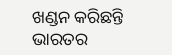ଖଣ୍ଡନ କରିଛନ୍ତି ଭାରତର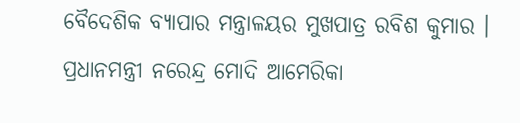ବୈଦେଶିକ ବ୍ୟାପାର ମନ୍ତ୍ରାଳୟର ମୁଖପାତ୍ର ରବିଶ କୁମାର । ପ୍ରଧାନମନ୍ତ୍ରୀ ନରେନ୍ଦ୍ର ମୋଦି ଆମେରିକା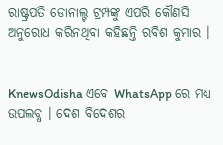ରାଷ୍ଟ୍ରପତି ଡୋନାଲ୍ଟ ଟ୍ରମ୍ପଙ୍କୁ ଏପରି କୌଣସି ଅନୁରୋଧ କରିନଥିବା କହିଛନ୍ତି ରବିଶ କୁମାର ।


KnewsOdisha ଏବେ WhatsApp ରେ ମଧ୍ୟ ଉପଲବ୍ଧ । ଦେଶ ବିଦେଶର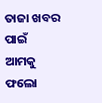ତାଜା ଖବର ପାଇଁ ଆମକୁ ଫଲୋ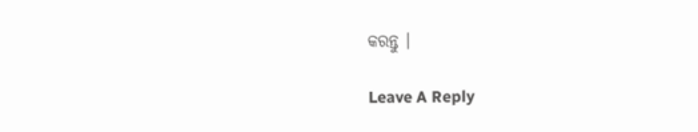କରନ୍ତୁ ।

Leave A Reply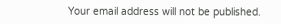Your email address will not be published.